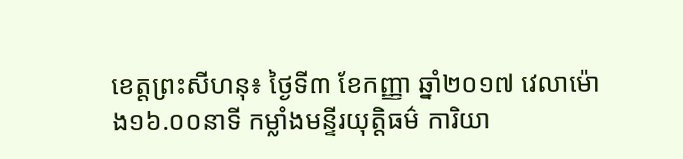ខេត្តព្រះសីហនុ៖ ថ្ងៃទី៣ ខែកញ្ញា ឆ្នាំ២០១៧ វេលាម៉ោង១៦.០០នាទី កម្លាំងមន្ទីរយុត្តិធម៌ ការិយា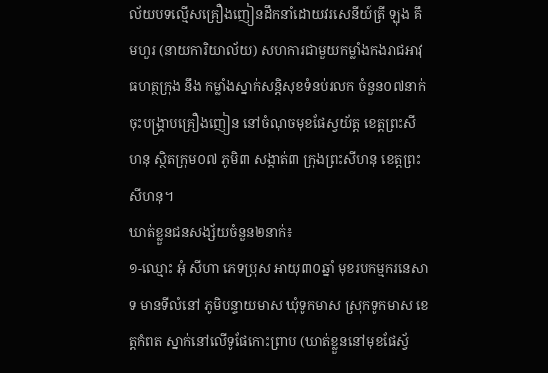ល័យបទល្មើសគ្រឿងញៀនដឹកនាំដោយវរសេនីយ៍ត្រី ឡុង គឹមហួរ (នាយការិយាល័យ) សហការជាមួយកម្លាំងកងរាជអាវុធហត្ថក្រុង នឹង កម្លាំងស្នាក់សន្តិសុខទំនប់រលក ចំនួន០៧នាក់ ចុះបង្គ្រាបគ្រឿងញៀន នៅចំណុចមុខផែស្វយ័ត្ត ខេត្តព្រះសីហនុ ស្ថិតក្រុម០៧ ភូមិ៣ សង្កាត់៣ ក្រុងព្រះសីហនុ ខេត្តព្រះសីហនុ។
ឃាត់ខ្លួនជនសង្ស័យចំនួន២នាក់៖
១-ឈ្មោះ អុំ សីហា ភេទប្រុស អាយុ៣០ឆ្នាំ មុខរបកម្មករនេសាទ មានទីលំនៅ ភូមិបន្ទាយមាស ឃុំទូកមាស ស្រុកទូកមាស ខេត្តកំពត ស្នាក់នៅលើទូផែកោះព្រាប (ឃាត់ខ្លួននៅមុខផែស្វ័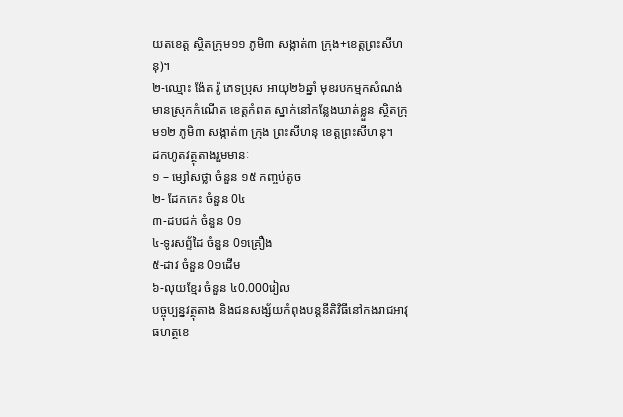យតខេត្ត ស្ថិតក្រុម១១ ភូមិ៣ សង្កាត់៣ ក្រុង+ខេត្តព្រះសីហនុ)។
២-ឈ្មោះ ង៉ែត រ៉ូ ភេទប្រុស អាយុ២៦ឆ្នាំ មុខរបកម្មកសំណង់ មានស្រុកកំណើត ខេត្តកំពត ស្នាក់នៅកន្លែងឃាត់ខ្លួន ស្ថិតក្រុម១២ ភូមិ៣ សង្កាត់៣ ក្រុង ព្រះសីហនុ ខេត្តព្រះសីហនុ។
ដកហូតវត្ថុតាងរួមមានៈ
១ – ម្សៅសថ្លា ចំនួន ១៥ កញ្ចប់តូច
២- ដែកកេះ ចំនួន 0៤
៣-ដបជក់ ចំនួន 0១
៤-ទូរសព្ទ័ដៃ ចំនួន 0១គ្រឿង
៥-ដាវ ចំនួន 0១ដើម
៦-លុយខ្មែរ ចំនួន ៤0.000រៀល
បច្ចុប្បន្នវត្ថុតាង និងជនសង្ស័យកំពុងបន្តនីតិវិធីនៅកងរាជអាវុធហត្ថខេ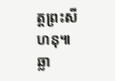ត្តព្រះសីហនុ៕ ឆ្លា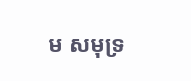ម សមុទ្រ